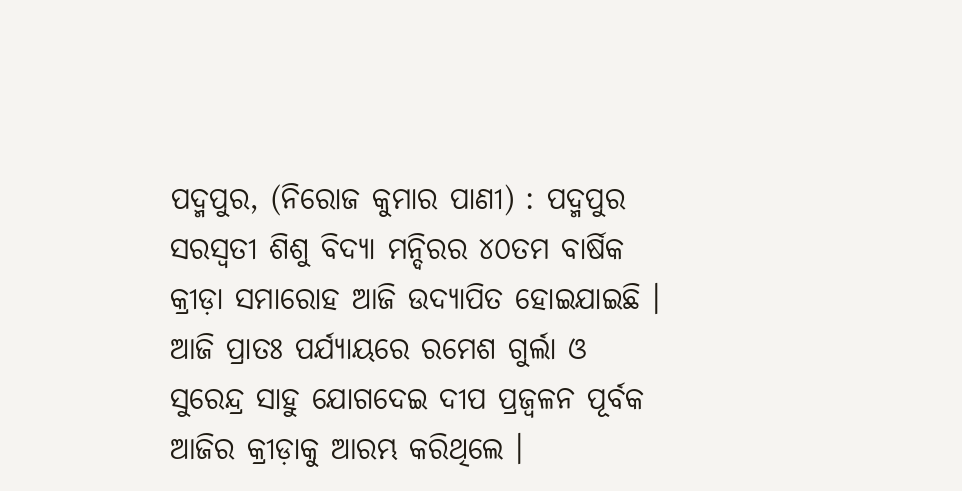ପଦ୍ମପୁର, (ନିରୋଜ କୁମାର ପାଣୀ) : ପଦ୍ମପୁର ସରସ୍ଵତୀ ଶିଶୁ ବିଦ୍ୟା ମନ୍ଦିରର ୪୦ତମ ବାର୍ଷିକ କ୍ରୀଡ଼ା ସମାରୋହ ଆଜି ଉଦ୍ଯାପିତ ହୋଇଯାଇଛି । ଆଜି ପ୍ରାତଃ ପର୍ଯ୍ୟାୟରେ ରମେଶ ଗୁର୍ଲା ଓ ସୁରେନ୍ଦ୍ର ସାହୁ ଯୋଗଦେଇ ଦୀପ ପ୍ରଜ୍ୱଳନ ପୂର୍ବକ ଆଜିର କ୍ରୀଡ଼ାକୁ ଆରମ୍ଭ କରିଥିଲେ ।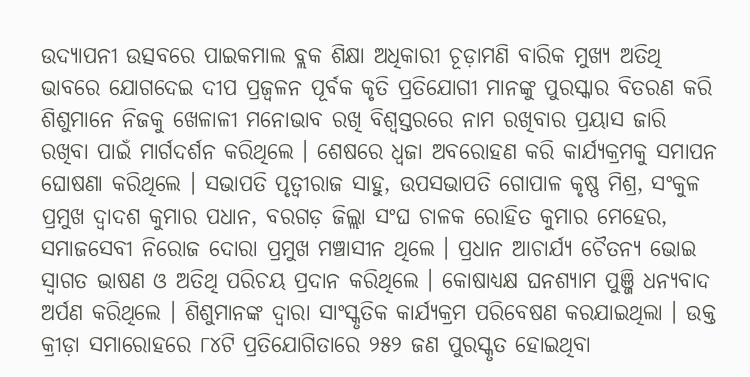ଉଦ୍ଯାପନୀ ଉତ୍ସବରେ ପାଇକମାଲ ବ୍ଲକ ଶିକ୍ଷା ଅଧିକାରୀ ଚୂଡ଼ାମଣି ବାରିକ ମୁଖ୍ୟ ଅତିଥି ଭାବରେ ଯୋଗଦେଇ ଦୀପ ପ୍ରଜ୍ୱଳନ ପୂର୍ବକ କୃତି ପ୍ରତିଯୋଗୀ ମାନଙ୍କୁ ପୁରସ୍କାର ବିତରଣ କରି ଶିଶୁମାନେ ନିଜକୁ ଖେଳାଳୀ ମନୋଭାବ ରଖି ବିଶ୍ୱସ୍ତରରେ ନାମ ରଖିବାର ପ୍ରୟାସ ଜାରି ରଖିବା ପାଇଁ ମାର୍ଗଦର୍ଶନ କରିଥିଲେ । ଶେଷରେ ଧ୍ଵଜା ଅବରୋହଣ କରି କାର୍ଯ୍ୟକ୍ରମକୁ ସମାପନ ଘୋଷଣା କରିଥିଲେ । ସଭାପତି ପୃତ୍ୱୀରାଜ ସାହୁ, ଉପସଭାପତି ଗୋପାଳ କୃଷ୍ଣ ମିଶ୍ର, ସଂକୁଳ ପ୍ରମୁଖ ଦ୍ୱାଦଶ କୁମାର ପଧାନ, ବରଗଡ଼ ଜିଲ୍ଲା ସଂଘ ଚାଳକ ରୋହିତ କୁମାର ମେହେର, ସମାଜସେବୀ ନିରୋଜ ଦୋରା ପ୍ରମୁଖ ମଞ୍ଚାସୀନ ଥିଲେ । ପ୍ରଧାନ ଆଚାର୍ଯ୍ୟ ଚୈତନ୍ୟ ଭୋଇ ସ୍ୱାଗତ ଭାଷଣ ଓ ଅତିଥି ପରିଚୟ ପ୍ରଦାନ କରିଥିଲେ । କୋଷାଧ୍ୟକ୍ଷ ଘନଶ୍ୟାମ ପୁଞ୍ଜି ଧନ୍ୟବାଦ ଅର୍ପଣ କରିଥିଲେ । ଶିଶୁମାନଙ୍କ ଦ୍ୱାରା ସାଂସ୍କୃତିକ କାର୍ଯ୍ୟକ୍ରମ ପରିବେଷଣ କରଯାଇଥିଲା । ଉକ୍ତ କ୍ରୀଡ଼ା ସମାରୋହରେ ୮୪ଟି ପ୍ରତିଯୋଗିତାରେ ୨୫୨ ଜଣ ପୁରସ୍କୃତ ହୋଇଥିବା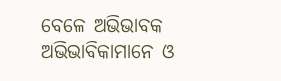ବେଳେ ଅଭିଭାବକ ଅଭିଭାବିକାମାନେ ଓ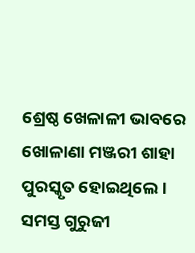ଶ୍ରେଷ୍ଠ ଖେଳାଳୀ ଭାବରେ ଖୋଳାଣା ମଞ୍ଜରୀ ଶାହା ପୁରସ୍କୃତ ହୋଇଥିଲେ । ସମସ୍ତ ଗୁରୁଜୀ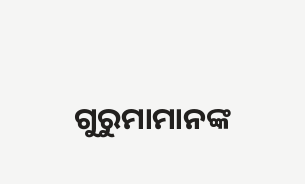ଗୁରୁମାମାନଙ୍କ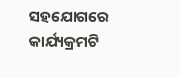ସହଯୋଗରେ କାର୍ଯ୍ୟକ୍ରମଟି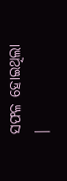ସଫଳ ହୋଇଥିଲା ।